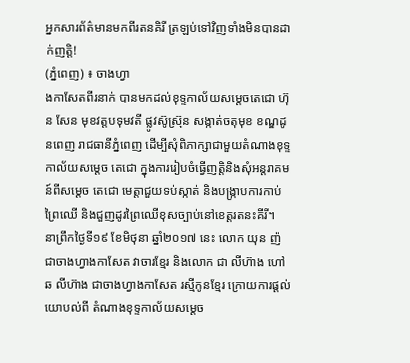អ្នកសារព័ត៌មានមកពីរតនគិរី ត្រឡប់ទៅវិញទាំងមិនបានដាក់ញត្តិ!
(ភ្នំពេញ) ៖ ចាងហ្វា
ងកាសែតពីរនាក់ បានមកដល់ខុទ្ទកាល័យសម្តេចតេជោ ហ៊ុន សែន មុខវត្តបទុមវតី ផ្លូវស៊ូស្រ៊ុន សង្កាត់ចតុមុខ ខណ្ឌដូនពេញ រាជធានីភ្នំពេញ ដើម្បីសុំពិភាក្សាជាមួយតំណាងខុទ្ទកាល័យសម្តេច តេជោ ក្នុងការរៀបចំធ្វើញត្តិនិងសុំអន្តរាគមន៍ពីសម្ដេច តេជោ មេត្តាជួយទប់ស្កាត់ និងបង្ក្រាបការកាប់ព្រៃឈើ និងជួញដូរព្រៃឈើខុសច្បាប់នៅខេត្តរតនះគីរី។
នាព្រឹកថ្ងៃទី១៩ ខែមិថុនា ឆ្នាំ២០១៧ នេះ លោក យុន ញ៉ ជាចាងហ្វាងកាសែត វាចារខ្មែរ និងលោក ជា លីហ៊ាង ហៅ ឆ លីហ៊ាង ជាចាងហ្វាងកាសែត រស្មីកូនខ្មែរ ក្រោយការផ្តល់យោបល់ពី តំណាងខុទ្ទកាល័យសម្ដេច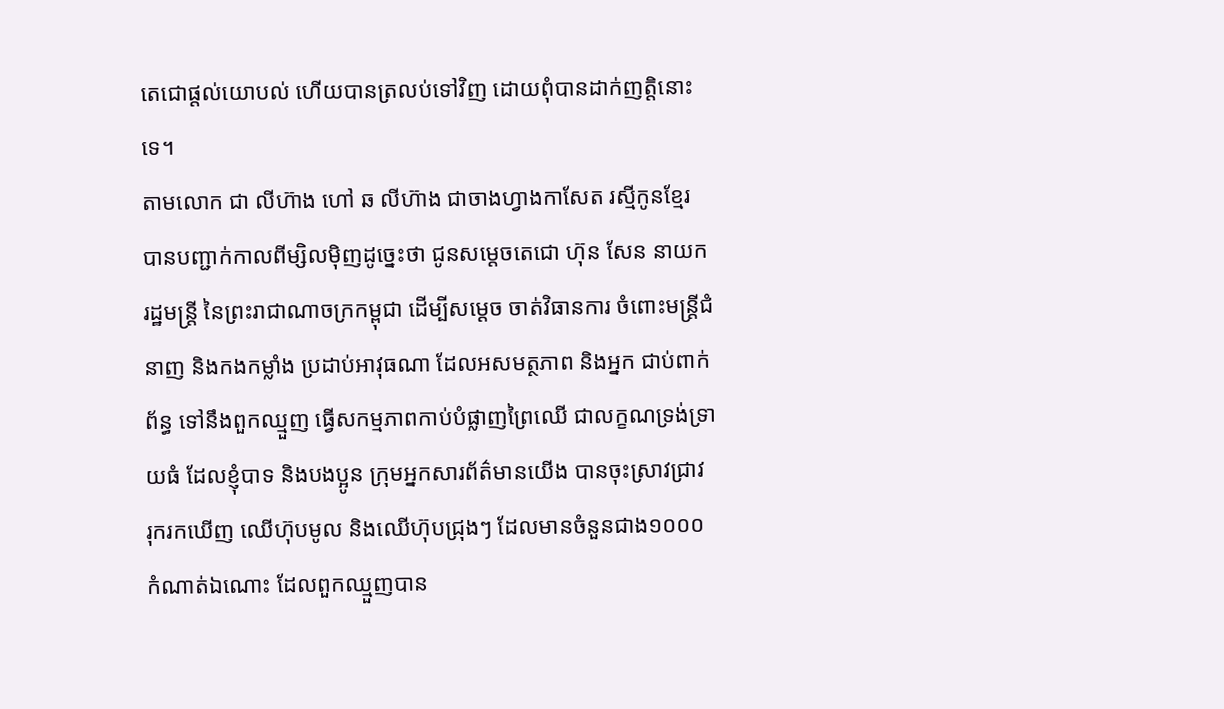តេជោផ្តល់យោបល់ ហើយបានត្រលប់ទៅវិញ ដោយពុំបានដាក់ញត្តិនោះទេ។
តាមលោក ជា លីហ៊ាង ហៅ ឆ លីហ៊ាង ជាចាងហ្វាងកាសែត រស្មីកូនខ្មែរ បានបញ្ជាក់កាលពីម្សិលម៉ិញដូច្នេះថា ជូនសម្ដេចតេជោ ហ៊ុន សែន នាយករដ្ឋមន្ត្រី នៃព្រះរាជាណាចក្រកម្ពុជា ដើម្បីសម្ដេច ចាត់វិធានការ ចំពោះមន្ត្រីជំនាញ និងកងកម្លាំង ប្រដាប់អាវុធណា ដែលអសមត្ថភាព និងអ្នក ជាប់ពាក់ព័ន្ធ ទៅនឹងពួកឈ្មួញ ធ្វើសកម្មភាពកាប់បំផ្លាញព្រៃឈើ ជាលក្ខណទ្រង់ទ្រាយធំ ដែលខ្ញុំបាទ និងបងប្អូន ក្រុមអ្នកសារព័ត៌មានយើង បានចុះស្រាវជ្រាវ រុករកឃើញ ឈើហ៊ុបមូល និងឈើហ៊ុបជ្រុងៗ ដែលមានចំនួនជាង១០០០កំណាត់ឯណោះ ដែលពួកឈ្មួញបាន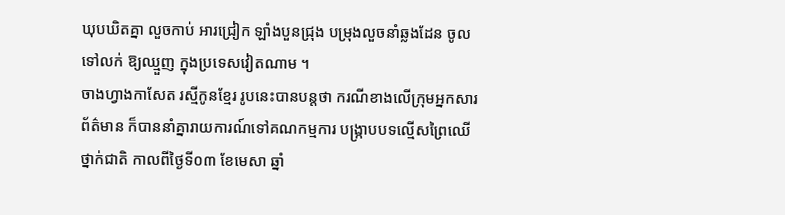ឃុបឃិតគ្នា លួចកាប់ អារជ្រៀក ឡាំងបួនជ្រុង បម្រុងលួចនាំឆ្លងដែន ចូលទៅលក់ ឱ្យឈ្មួញ ក្នុងប្រទេសវៀតណាម ។
ចាងហ្វាងកាសែត រស្មីកូនខ្មែរ រូបនេះបានបន្តថា ករណីខាងលើក្រុមអ្នកសារព័ត៌មាន ក៏បាននាំគ្នារាយការណ៍ទៅគណកម្មការ បង្រ្កាបបទល្មើសព្រៃឈើ ថ្នាក់ជាតិ កាលពីថ្ងៃទី០៣ ខែមេសា ឆ្នាំ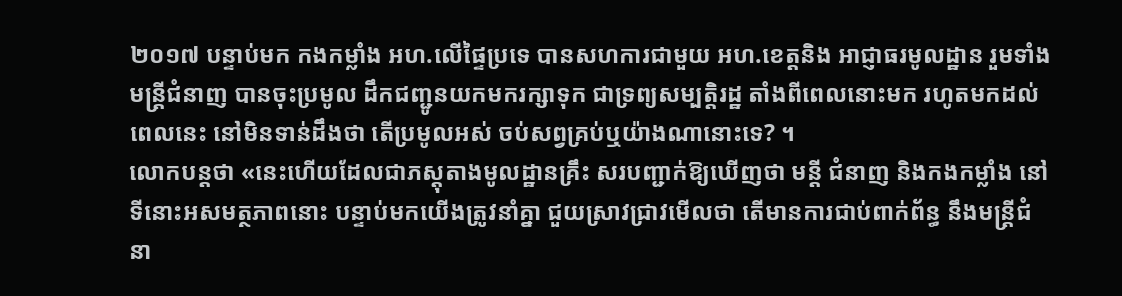២០១៧ បន្ទាប់មក កងកម្លាំង អហ.លើផ្ទៃប្រទេ បានសហការជាមួយ អហ.ខេត្តនិង អាជ្ញាធរមូលដ្ឋាន រួមទាំងមន្ត្រីជំនាញ បានចុះប្រមូល ដឹកជញ្ជូនយកមករក្សាទុក ជាទ្រព្យសម្បត្តិរដ្ឋ តាំងពីពេលនោះមក រហូតមកដល់ពេលនេះ នៅមិនទាន់ដឹងថា តើប្រមូលអស់ ចប់សព្វគ្រប់ឬយ៉ាងណានោះទេ? ។
លោកបន្តថា «នេះហើយដែលជាភស្ដុតាងមូលដ្ឋានគ្រឹះ សរបញ្ជាក់ឱ្យឃើញថា មន្តី ជំនាញ និងកងកម្លាំង នៅទីនោះអសមត្ថភាពនោះ បន្ទាប់មកយើងត្រូវនាំគ្នា ជួយស្រាវជ្រាវមើលថា តើមានការជាប់ពាក់ព័ន្ធ នឹងមន្ត្រីជំនា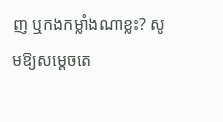ញ ឬកងកម្លាំងណាខ្លះ? សូមឱ្យសម្ដេចតេ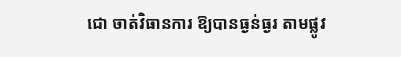ជោ ចាត់វិធានការ ឱ្យបានធ្ងន់ធ្ងរ តាមផ្លូវ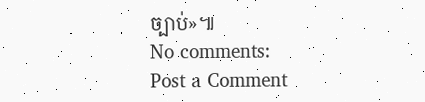ច្បាប់»៕
No comments:
Post a Comment